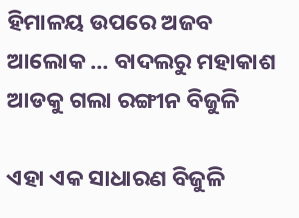ହିମାଳୟ ଉପରେ ଅଜବ ଆଲୋକ … ବାଦଲରୁ ମହାକାଶ ଆଡକୁ ଗଲା ରଙ୍ଗୀନ ବିଜୁଳି

ଏହା ଏକ ସାଧାରଣ ବିଜୁଳି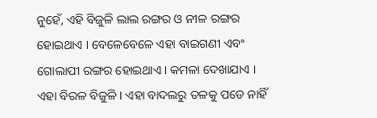ନୁହେଁ, ଏହି ବିଜୁଳି ଲାଲ ରଙ୍ଗର ଓ ନୀଳ ରଙ୍ଗର ହୋଇଥାଏ । ବେଳେବେଳେ ଏହା ବାଇଗଣୀ ଏବଂ ଗୋଲାପୀ ରଙ୍ଗର ହୋଇଥାଏ । କମଳା ଦେଖାଯାଏ । ଏହା ବିରଳ ବିଜୁଳି । ଏହା ବାଦଲରୁ ତଳକୁ ପଡେ ନାହିଁ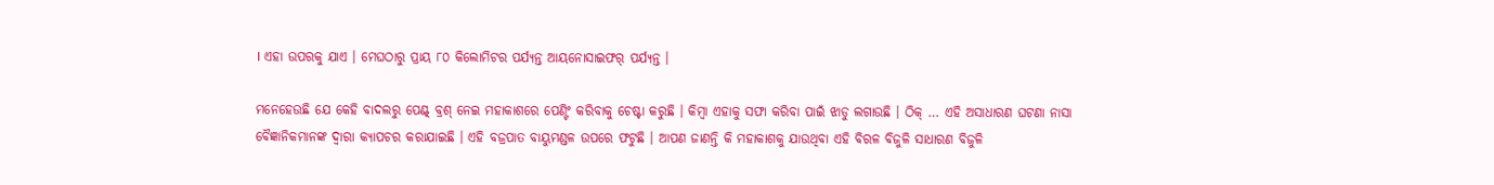। ଏହା ଉପରକୁ ଯାଏ । ମେଘଠାରୁ ପ୍ରାୟ ୮୦ କିଲୋମିଟର ପର୍ଯ୍ୟନ୍ତ ଆୟନୋସାଇଫର୍ ପର୍ଯ୍ୟନ୍ତ ।

ମନେହେଉଛି ଯେ କେହି ବାଦଲରୁ ପେଣ୍ଟ୍ ବ୍ରଶ୍ ନେଇ ମହାକାଶରେ ପେଣ୍ଟିଂ କରିବାକୁ ଚେଷ୍ଟା କରୁଛି । କିମ୍ବା ଏହାକୁ ସଫା କରିବା ପାଇଁ ଝାଡୁ ଲଗାଉଛି । ଠିକ୍ … ଏହି ଅସାଧାରଣ ଘଟଣା ନାସା ବୈଜ୍ଞାନିକମାନଙ୍କ ଦ୍ୱାରା କ୍ୟାପଚର କରାଯାଇଛି । ଏହି ବଜ୍ରପାତ ବାୟୁମଣ୍ଡଳ ଉପରେ ଫଟୁଛି । ଆପଣ ଜାଣନ୍ତି କି ମହାକାଶକୁ ଯାଉଥିବା ଏହି ବିରଳ ବିଜୁଳି ସାଧାରଣ ବିଜୁଳି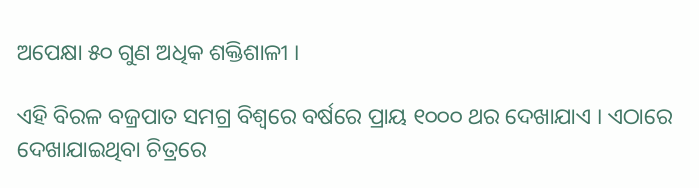ଅପେକ୍ଷା ୫୦ ଗୁଣ ଅଧିକ ଶକ୍ତିଶାଳୀ ।

ଏହି ବିରଳ ବଜ୍ରପାତ ସମଗ୍ର ବିଶ୍ୱରେ ବର୍ଷରେ ପ୍ରାୟ ୧୦୦୦ ଥର ଦେଖାଯାଏ । ଏଠାରେ ଦେଖାଯାଇଥିବା ଚିତ୍ରରେ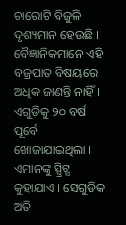ଚାରୋଟି ବିଜୁଳି ଦୃଶ୍ୟମାନ ହେଉଛି । ବୈଜ୍ଞାନିକମାନେ ଏହି ବଜ୍ରପାତ ବିଷୟରେ ଅଧିକ ଜାଣନ୍ତି ନାହିଁ । ଏଗୁଡିକୁ ୨୦ ବର୍ଷ ପୂର୍ବେ ଖୋଜାଯାଇଥିଲା । ଏମାନଙ୍କୁ ସ୍ପ୍ରିଟ୍ସ କୁହାଯାଏ । ସେଗୁଡିକ ଅତି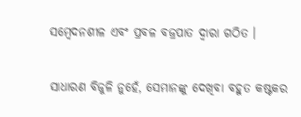ସମ୍ବେଦନଶୀଳ ଏବଂ ପ୍ରବଳ ବଜ୍ରପାତ ଦ୍ୱାରା ଗଠିତ ।

ସାଧାରଣ ବିଜୁଳି ନୁହେଁ, ସେମାନଙ୍କୁ ଦେଖିବା ବହୁତ କଷ୍ଟକର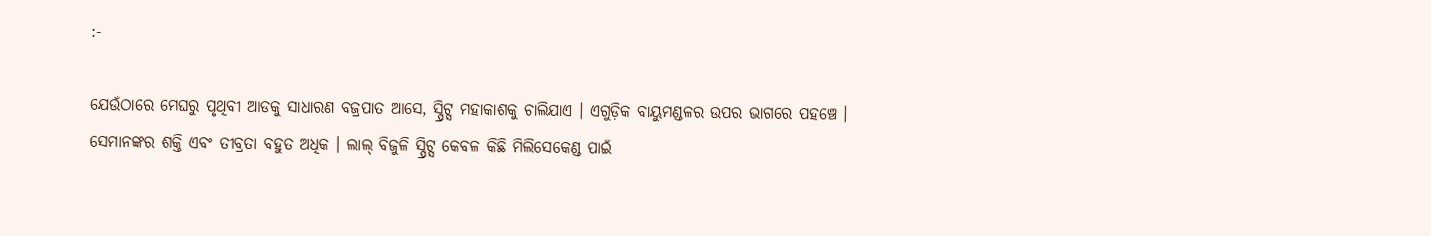:-

ଯେଉଁଠାରେ ମେଘରୁ ପୃଥିବୀ ଆଡକୁ ସାଧାରଣ ବଜ୍ରପାତ ଆସେ, ସ୍ପ୍ରିଟ୍ସ ମହାକାଶକୁ ଚାଲିଯାଏ । ଏଗୁଡ଼ିକ ବାୟୁମଣ୍ଡଳର ଉପର ଭାଗରେ ପହଞ୍ଚେ । ସେମାନଙ୍କର ଶକ୍ତି ଏବଂ ତୀବ୍ରତା ବହୁତ ଅଧିକ । ଲାଲ୍ ବିଜୁଳି ସ୍ପ୍ରିଟ୍ସ କେବଳ କିଛି ମିଲିସେକେଣ୍ଡ ପାଇଁ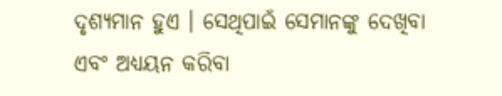ଦୃଶ୍ୟମାନ ହୁଏ । ସେଥିପାଇଁ ସେମାନଙ୍କୁ ଦେଖିବା ଏବଂ ଅଧ୍ୟୟନ କରିବା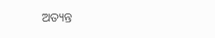ଅତ୍ୟନ୍ତ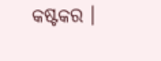କଷ୍ଟକର ।